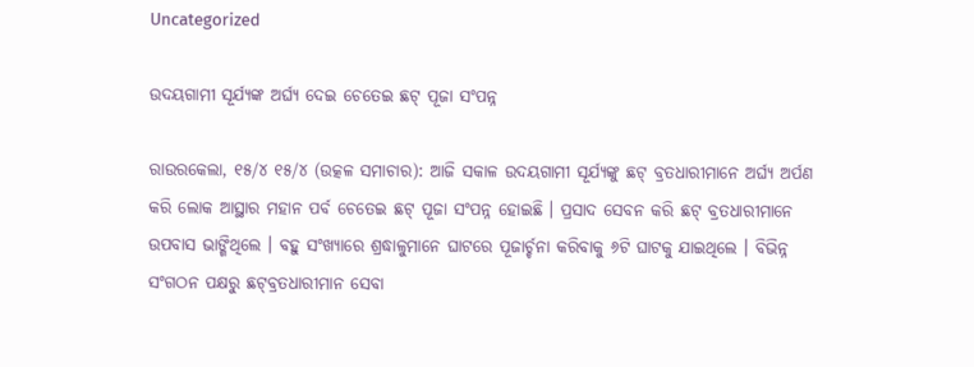Uncategorized

ଉଦୟଗାମୀ ସୂର୍ଯ୍ୟଙ୍କ ଅର୍ଘ୍ୟ ଦେଇ ଚେତେଇ ଛଟ୍ ପୂଜା ସଂପନ୍ନ

ରାଉରକେଲା, ୧୫/୪ ୧୫/୪ (ଉତ୍କଳ ସମାଚାର): ଆଜି ସକାଳ ଉଦୟଗାମୀ ସୂର୍ଯ୍ୟଙ୍କୁ ଛଟ୍ ବ୍ରତଧାରୀମାନେ ଅର୍ଘ୍ୟ ଅର୍ପଣ କରି ଲୋକ ଆସ୍ଥାର ମହାନ ପର୍ବ ଚେତେଇ ଛଟ୍ ପୂଜା ସଂପନ୍ନ ହୋଇଛି । ପ୍ରସାଦ ସେବନ କରି ଛଟ୍ ବ୍ରତଧାରୀମାନେ ଉପବାସ ଭାଙ୍ଗିଥିଲେ । ବହୁ ସଂଖ୍ୟାରେ ଶ୍ରଦ୍ଧାଳୁମାନେ ଘାଟରେ ପୂଜାର୍ଚ୍ଚନା କରିବାକୁ ୬ଟି ଘାଟକୁ ଯାଇଥିଲେ । ବିଭିନ୍ନ ସଂଗଠନ ପକ୍ଷରୁ ଛଟ୍‌ବ୍ରତଧାରୀମାନ ସେବା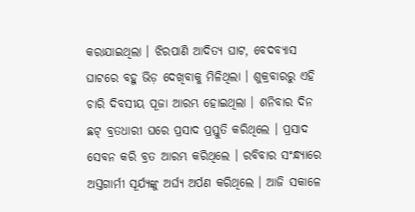କରାଯାଇଥିଲା । ଝିରପାଣି ଆଦିତ୍ୟ ଘାଟ, ବେଦବ୍ୟାସ ଘାଟରେ ବହୁ ଭିଡ଼ ଦେଖିବାକୁ ମିଳିଥିଲା । ଶୁକ୍ରବାରରୁ ଏହି ଚାରି ଦିବସୀୟ ପୂଜା ଆରମ୍ଭ ହୋଇଥିଲା । ଶନିବାର ଦିନ ଛଟ୍ ବ୍ରତଧାରୀ ଘରେ ପ୍ରସାଦ ପ୍ରସ୍ତୁତି କରିଥିଲେ । ପ୍ରସାଦ ସେବନ କରି ବ୍ରତ ଆରମ୍ଭ କରିଥିଲେ । ରବିବାର ସଂନ୍ଧ୍ୟାରେ ଅସ୍ତଗାର୍ମୀ ସୂର୍ଯ୍ୟଙ୍କୁ ଅର୍ଘ୍ୟ ଅର୍ପଣ କରିଥିଲେ । ଆଜି ସକାଳେ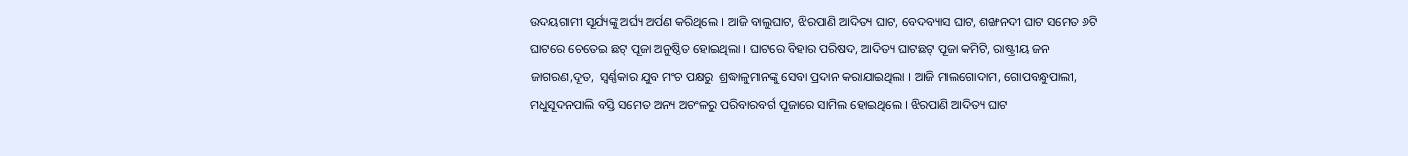ଉଦୟଗାମୀ ସୂର୍ଯ୍ୟଙ୍କୁ ଅର୍ଘ୍ୟ ଅର୍ପଣ କରିଥିଲେ । ଆଜି ବାଲୁଘାଟ, ଝିରପାଣି ଆଦିତ୍ୟ ଘାଟ, ବେଦବ୍ୟାସ ଘାଟ, ଶଙ୍ଖନଦୀ ଘାଟ ସମେତ ୬ଟି ଘାଟରେ ଚେତେଇ ଛଟ୍ ପୂଜା ଅନୁଷ୍ଠିତ ହୋଇଥିଲା । ଘାଟରେ ବିହାର ପରିଷଦ, ଆଦିତ୍ୟ ଘାଟଛଟ୍ ପୂଜା କମିଟି, ରାଷ୍ଟ୍ରୀୟ ଜନ ଜାଗରଣ,ଦୂତ,  ସ୍ୱର୍ଣ୍ଣକାର ଯୁବ ମଂଚ ପକ୍ଷରୁ  ଶ୍ରଦ୍ଧାଳୁମାନଙ୍କୁ ସେବା ପ୍ରଦାନ କରାଯାଇଥିଲା । ଆଜି ମାଲଗୋଦାମ, ଗୋପବନ୍ଧୁପାଲୀ, ମଧୁସୂଦନପାଲି ବସ୍ତି ସମେତ ଅନ୍ୟ ଅଚଂଳରୁ ପରିବାରବର୍ଗ ପୂଜାରେ ସାମିଲ ହୋଇଥିଲେ । ଝିରପାଣି ଆଦିତ୍ୟ ଘାଟ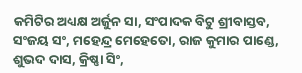କମିଟିର ଅଧ୍ୟକ୍ଷ ଅର୍ଜୁନ ସା, ସଂପାଦକ ବିଟୁ ଶ୍ରୀବାସ୍ତବ, ସଂଜୟ ସଂ, ମହେନ୍ଦ୍ର ମେହେତୋ, ରାଜ କୁମାର ପାଣ୍ଡେ, ଶୁଭଦ ଦାସ, କ୍ରିଷ୍ଣା ସିଂ,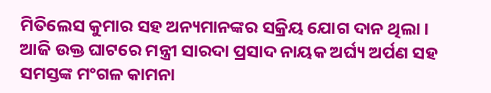ମିତିଲେସ କୁମାର ସହ ଅନ୍ୟମାନଙ୍କର ସକ୍ରିୟ ଯୋଗ ଦାନ ଥିଲା । ଆଜି ଉକ୍ତ ଘାଟରେ ମନ୍ତ୍ରୀ ସାରଦା ପ୍ରସାଦ ନାୟକ ଅର୍ଘ୍ୟ ଅର୍ପଣ ସହ ସମସ୍ତଙ୍କ ମଂଗଳ କାମନା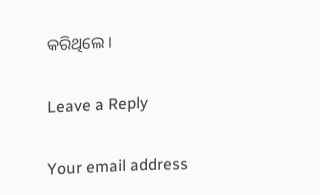କରିଥିଲେ ।

Leave a Reply

Your email address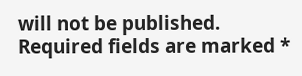will not be published. Required fields are marked *